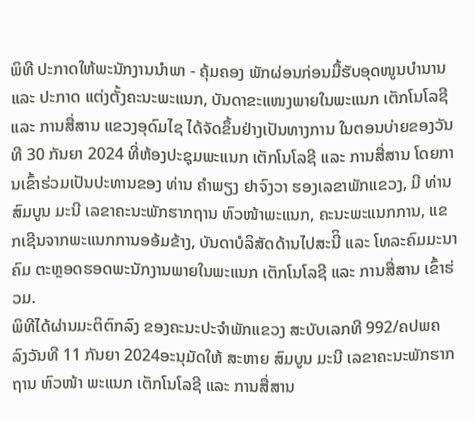ພິທີ ປະກາດໃຫ້ພະນັກງານນໍາພາ - ຄຸ້ມຄອງ ພັກຜ່ອນກ່ອນມື້ຮັບອຸດໜູນບໍານານ ແລະ ປະກາດ ແຕ່ງຕັ້ງຄະນະພະແນກ, ບັນດາຂະແໜງພາຍໃນພະແນກ ເຕັກໂນໂລຊີ ແລະ ການສື່ສານ ແຂວງອຸດົມໄຊ ໄດ້ຈັດຂຶ້ນຢ່າງເປັນທາງການ ໃນຕອນບ່າຍຂອງວັນທີ 30 ກັນຍາ 2024 ທີ່ຫ້ອງປະຊຸມພະແນກ ເຕັກໂນໂລຊີ ແລະ ການສື່ສານ ໂດຍການເຂົ້າຮ່ວມເປັນປະທານຂອງ ທ່ານ ຄຳພຽງ ຢາຈົງວາ ຮອງເລຂາພັກແຂວງ, ມີ ທ່ານ ສົມບູນ ມະນີ ເລຂາຄະນະພັກຮາກຖານ ຫົວໜ້າພະແນກ, ຄະນະພະແນກການ, ແຂກເຊີນຈາກພະແນກການອອ້ມຂ້າງ, ບັນດາບໍລິສັດດ້ານໄປສະນີິ ແລະ ໂທລະຄົມມະນາຄົມ ຕະຫຼອດຮອດພະນັກງານພາຍໃນພະແນກ ເຕັກໂນໂລຊີ ແລະ ການສື່ສານ ເຂົ້າຮ່ວມ.
ພິທີໄດ້ຜ່ານມະຕິຕົກລົງ ຂອງຄະນະປະຈຳພັກແຂວງ ສະບັບເລກທີ 992/ຄປພຄ ລົງວັນທີ 11 ກັນຍາ 2024ອະນຸມັດໃຫ້ ສະຫາຍ ສົມບູນ ມະນີ ເລຂາຄະນະພັກຮາກຖານ ຫົວໜ້າ ພະແນກ ເຕັກໂນໂລຊີ ແລະ ການສື່ສານ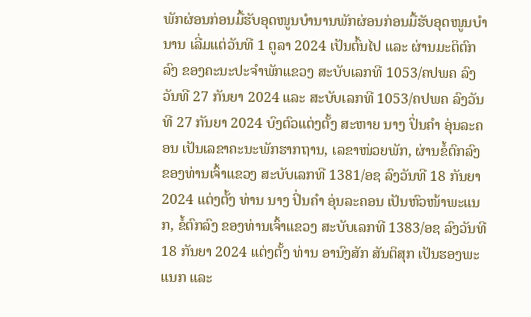ພັກຜ່ອນກ່ອນມື້ຮັບອຸດໜູນບໍານານພັກຜ່ອນກ່ອນມື້ຮັບອຸດໜູນບໍານານ ເລີ່ມແຕ່ວັນທີ 1 ຕູລາ 2024 ເປັນຕົ້ນໄປ ແລະ ຜ່ານມະຕິຕົກລົງ ຂອງຄະນະປະຈຳພັກແຂວງ ສະບັບເລກທີ 1053/ຄປພຄ ລົງວັນທີ 27 ກັນຍາ 2024 ແລະ ສະບັບເລກທີ 1053/ຄປພຄ ລົງວັນທີ 27 ກັນຍາ 2024 ບົງຕົວແຕ່ງຕັ້ງ ສະຫາຍ ນາງ ປິ່ນຄຳ ອຸ່ນລະຄອນ ເປັນເລຂາຄະນະພັກຮາກຖານ, ເລຂາໜ່ວຍພັກ, ຜ່ານຂໍ້ຕົກລົງ ຂອງທ່ານເຈົ້າແຂວງ ສະບັບເລກທີ 1381/ອຊ ລົງວັນທີ 18 ກັນຍາ 2024 ແຕ່ງຕັ້ງ ທ່ານ ນາງ ປິ່ນຄຳ ອຸ່ນລະຄອນ ເປັນຫົວໜ້າພະແນກ, ຂໍ້ຕົກລົງ ຂອງທ່ານເຈົ້າແຂວງ ສະບັບເລກທີ 1383/ອຊ ລົງວັນທີ 18 ກັນຍາ 2024 ແຕ່ງຕັ້ງ ທ່ານ ອານົງສັກ ສັນຕິສຸກ ເປັນຮອງພະແນກ ແລະ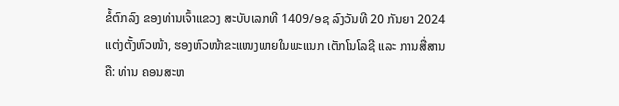ຂໍ້ຕົກລົງ ຂອງທ່ານເຈົ້າແຂວງ ສະບັບເລກທີ 1409/ອຊ ລົງວັນທີ 20 ກັນຍາ 2024 ແຕ່ງຕັ້ງຫົວໜ້າ, ຮອງຫົວໜ້າຂະແໜງພາຍໃນພະແນກ ເຕັກໂນໂລຊີ ແລະ ການສື່ສານ ຄື: ທ່ານ ຄອນສະຫ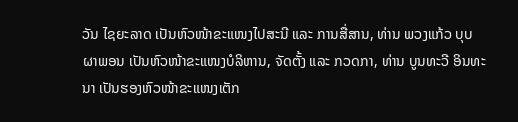ວັນ ໄຊຍະລາດ ເປັນຫົວໜ້າຂະແໜງໄປສະນີ ແລະ ການສື່ສານ, ທ່ານ ພວງແກ້ວ ບຸບຜາພອນ ເປັນຫົວໜ້າຂະແໜງບໍລິຫານ, ຈັດຕັ້ງ ແລະ ກວດກາ, ທ່ານ ບູນທະວີ ອິນທະນາ ເປັນຮອງຫົວໜ້າຂະແໜງເຕັກ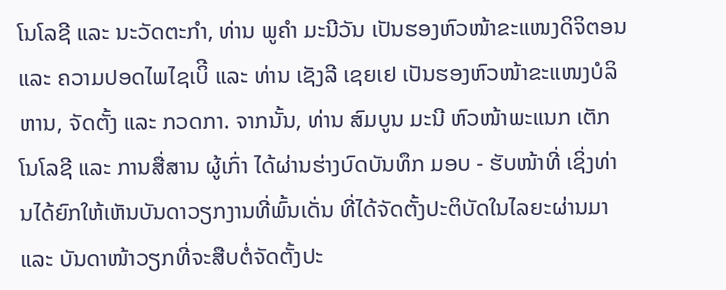ໂນໂລຊີ ແລະ ນະວັດຕະກຳ, ທ່ານ ພູຄຳ ມະນີວັນ ເປັນຮອງຫົວໜ້າຂະແໜງດິຈິຕອນ ແລະ ຄວາມປອດໄພໄຊເບິີ ແລະ ທ່ານ ເຊັງລີ ເຊຍເຢ ເປັນຮອງຫົວໜ້າຂະແໜງບໍລິຫານ, ຈັດຕັ້ງ ແລະ ກວດກາ. ຈາກນັ້ນ, ທ່ານ ສົມບູນ ມະນີ ຫົວໜ້າພະແນກ ເຕັກໂນໂລຊີ ແລະ ການສື່ສານ ຜູ້ເກົ່າ ໄດ້ຜ່ານຮ່າງບົດບັນທຶກ ມອບ - ຮັບໜ້າທີ່ ເຊິ່ງທ່ານໄດ້ຍົກໃຫ້ເຫັນບັນດາວຽກງານທີ່ພົ້ນເດັ່ນ ທີ່ໄດ້ຈັດຕັ້ງປະຕິບັດໃນໄລຍະຜ່ານມາ ແລະ ບັນດາໜ້າວຽກທີ່ຈະສືບຕໍ່ຈັດຕັ້ງປະ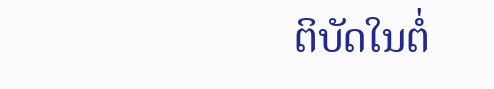ຕິບັດໃນຕໍ່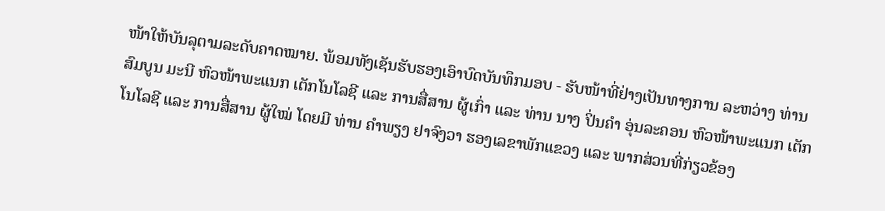ໜ້າໃຫ້ບັນລຸຕາມລະດັບຄາດໝາຍ. ພ້ອມທັງເຊັນຮັບຮອງເອົາບົດບັນທຶກມອບ - ຮັບໜ້າທີ່ຢ່າງເປັນທາງການ ລະຫວ່າງ ທ່ານ ສົມບູນ ມະນີ ຫົວໜ້າພະແນກ ເຕັກໂນໂລຊີ ແລະ ການສື່ສານ ຜູ້ເກົ່າ ແລະ ທ່ານ ນາງ ປິ່ນຄຳ ອຸ່ນລະຄອນ ຫົວໜ້າພະແນກ ເຕັກໂນໂລຊີ ແລະ ການສື່ສານ ຜູ້ໃໝ່ ໂດຍມີ ທ່ານ ຄຳພຽງ ຢາຈົງວາ ຮອງເລຂາພັກແຂວງ ແລະ ພາກສ່ວນທີ່ກ່ຽວຂ້ອງ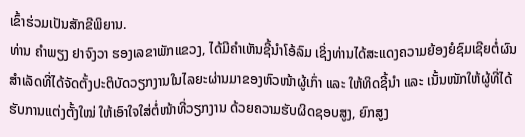ເຂົ້າຮ່ວມເປັນສັກຂີພິຍານ.
ທ່ານ ຄຳພຽງ ຢາຈົງວາ ຮອງເລຂາພັກແຂວງ, ໄດ້ມີຄຳເຫັນຊີ້ນຳໂອ້ລົມ ເຊິ່ງທ່ານໄດ້ສະແດງຄວາມຍ້ອງຍໍຊົມເຊີຍຕໍ່ຜົນສຳເລັດທີ່ໄດ້ຈັດຕັ້ງປະຕິບັດວຽກງານໃນໄລຍະຜ່ານມາຂອງຫົວໜ້າຜູ້ເກົ່າ ແລະ ໃຫ້ທິດຊີ້ນໍາ ແລະ ເນັ້ນໜັກໃຫ້ຜູ້ທີ່ໄດ້ຮັບການແຕ່ງຕັ້ງໃໝ່ ໃຫ້ເອົາໃຈໃສ່ຕໍ່ໜ້າທີ່ວຽກງານ ດ້ວຍຄວາມຮັບຜິດຊອບສູງ, ຍົກສູງ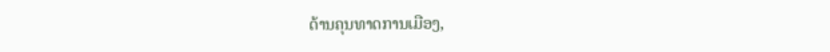ດ້ານຄຸນທາດການເມືອງ,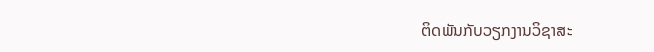ຕິດພັນກັບວຽກງານວິຊາສະ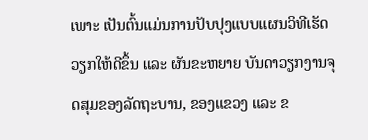ເພາະ ເປັນຕົ້ນແມ່ນການປັບປຸງແບບແຜນວິທີເຮັດວຽກໃຫ້ດີຂຶ້ນ ແລະ ຜັນຂະຫຍາຍ ບັນດາວຽກງານຈຸດສຸມຂອງລັດຖະບານ, ຂອງແຂວງ ແລະ ຂ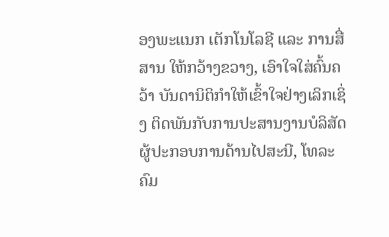ອງພະແນກ ເຕັກໂນໂລຊີ ແລະ ການສື່ສານ ໃຫ້ກວ້າງຂວາງ, ເອົາໃຈໃສ່ຄົ້ນຄວ້າ ບັນດານິຕິກຳໃຫ້ເຂົ້າໃຈຢ່າງເລິກເຊິ່ງ ຕິດພັນກັບການປະສານງານບໍລິສັດຜູ້ປະກອບການດ້ານໄປສະນີ, ໂທລະຄົມ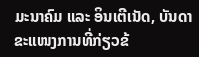ມະນາຄົມ ແລະ ອິນເຕີເນັດ, ບັນດາຂະແໜງການທີ່ກ່ຽວຂ້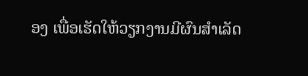ອງ ເພື່ອເຮັດໃຫ້ວຽກງານມີຜົນສໍາເລັດ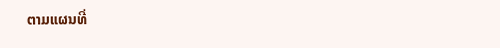ຕາມແຜນທີ່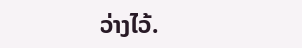ວ່າງໄວ້.